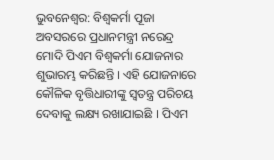ଭୁବନେଶ୍ବର: ବିଶ୍ବକର୍ମା ପୂଜା ଅବସରରେ ପ୍ରଧାନମନ୍ତ୍ରୀ ନରେନ୍ଦ୍ର ମୋଦି ପିଏମ ବିଶ୍ବକର୍ମା ଯୋଜନାର ଶୁଭାରମ୍ଭ କରିଛନ୍ତି । ଏହି ଯୋଜନାରେ କୌଳିକ ବୃତ୍ତିଧାରୀଙ୍କୁ ସ୍ବତନ୍ତ୍ର ପରିଚୟ ଦେବାକୁ ଲକ୍ଷ୍ୟ ରଖାଯାଇଛି । ପିଏମ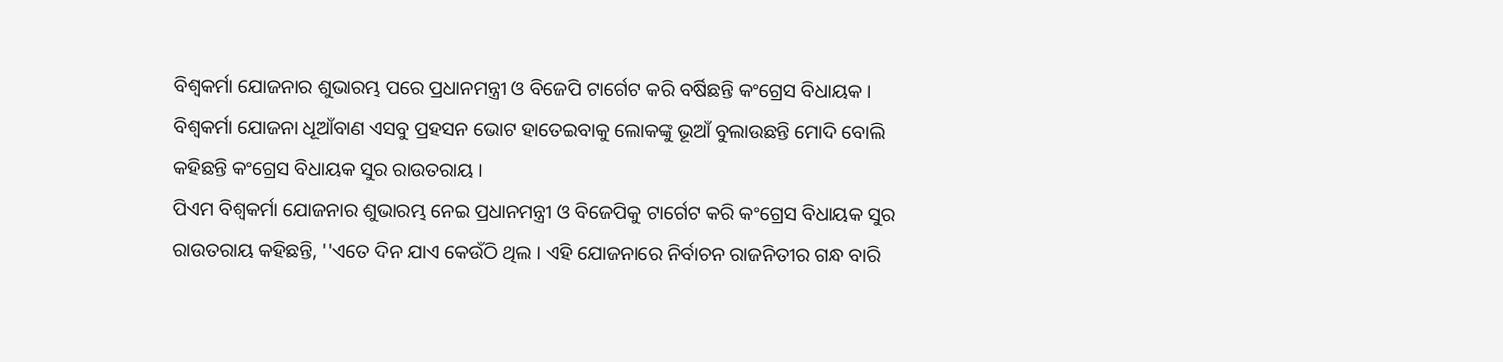ବିଶ୍ବକର୍ମା ଯୋଜନାର ଶୁଭାରମ୍ଭ ପରେ ପ୍ରଧାନମନ୍ତ୍ରୀ ଓ ବିଜେପି ଟାର୍ଗେଟ କରି ବର୍ଷିଛନ୍ତି କଂଗ୍ରେସ ବିଧାୟକ । ବିଶ୍ବକର୍ମା ଯୋଜନା ଧୂଆଁବାଣ ଏସବୁ ପ୍ରହସନ ଭୋଟ ହାତେଇବାକୁ ଲୋକଙ୍କୁ ଭୂଆଁ ବୁଲାଉଛନ୍ତି ମୋଦି ବୋଲି କହିଛନ୍ତି କଂଗ୍ରେସ ବିଧାୟକ ସୁର ରାଉତରାୟ ।
ପିଏମ ବିଶ୍ବକର୍ମା ଯୋଜନାର ଶୁଭାରମ୍ଭ ନେଇ ପ୍ରଧାନମନ୍ତ୍ରୀ ଓ ବିଜେପିକୁ ଟାର୍ଗେଟ କରି କଂଗ୍ରେସ ବିଧାୟକ ସୁର ରାଉତରାୟ କହିଛନ୍ତି, ''ଏତେ ଦିନ ଯାଏ କେଉଁଠି ଥିଲ । ଏହି ଯୋଜନାରେ ନିର୍ବାଚନ ରାଜନିତୀର ଗନ୍ଧ ବାରି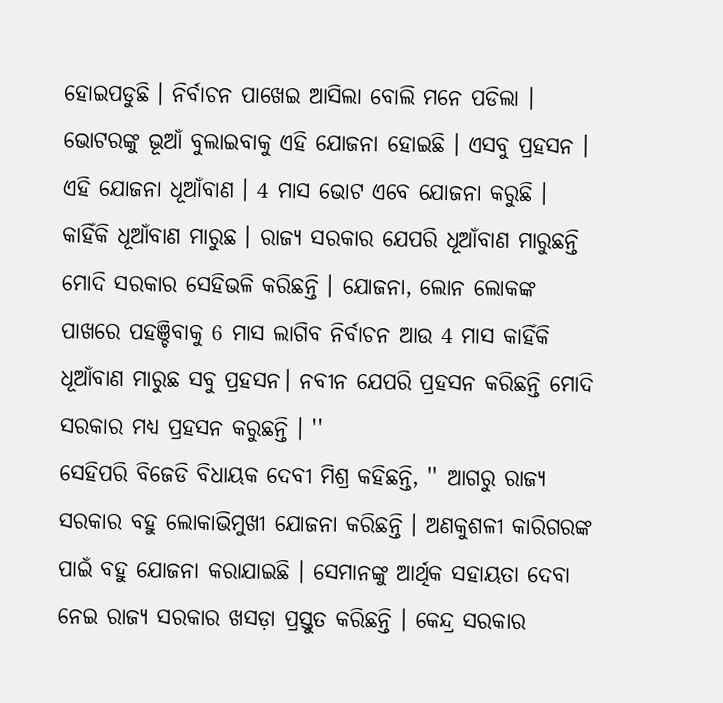ହୋଇପଡୁଛି । ନିର୍ବାଚନ ପାଖେଇ ଆସିଲା ବୋଲି ମନେ ପଡିଲା । ଭୋଟରଙ୍କୁ ଭୂଆଁ ବୁଲାଇବାକୁ ଏହି ଯୋଜନା ହୋଇଛି । ଏସବୁ ପ୍ରହସନ । ଏହି ଯୋଜନା ଧୂଆଁବାଣ । 4 ମାସ ଭୋଟ ଏବେ ଯୋଜନା କରୁଛି । କାହିଁକି ଧୂଆଁବାଣ ମାରୁଛ । ରାଜ୍ୟ ସରକାର ଯେପରି ଧୂଆଁବାଣ ମାରୁଛନ୍ତି ମୋଦି ସରକାର ସେହିଭଳି କରିଛନ୍ତି । ଯୋଜନା, ଲୋନ ଲୋକଙ୍କ ପାଖରେ ପହଞ୍ଚିବାକୁ 6 ମାସ ଲାଗିବ ନିର୍ବାଚନ ଆଉ 4 ମାସ କାହିଁକି ଧୂଆଁବାଣ ମାରୁଛ ସବୁ ପ୍ରହସନ। ନବୀନ ଯେପରି ପ୍ରହସନ କରିଛନ୍ତି ମୋଦି ସରକାର ମଧ୍ୟ ପ୍ରହସନ କରୁଛନ୍ତି । ''
ସେହିପରି ବିଜେଡି ବିଧାୟକ ଦେବୀ ମିଶ୍ର କହିଛନ୍ତି, '' ଆଗରୁ ରାଜ୍ୟ ସରକାର ବହୁ ଲୋକାଭିମୁଖୀ ଯୋଜନା କରିଛନ୍ତି । ଅଣକୁଶଳୀ କାରିଗରଙ୍କ ପାଇଁ ବହୁ ଯୋଜନା କରାଯାଇଛି । ସେମାନଙ୍କୁ ଆର୍ଥିକ ସହାୟତା ଦେବା ନେଇ ରାଜ୍ୟ ସରକାର ଖସଡ଼ା ପ୍ରସ୍ତୁତ କରିଛନ୍ତି । କେନ୍ଦ୍ର ସରକାର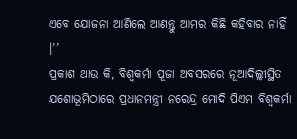ଏବେ ଯୋଜନା ଆଣିଲେ ଆଣନ୍ତୁ ଆମର କିଛି କହିବାର ନାହିଁ ।’’
ପ୍ରକାଶ ଥାଉ କି, ବିଶ୍ବକର୍ମା ପୂଜା ଅବସରରେ ନୂଆଦିଲ୍ଲୀସ୍ଥିତ ଯଶୋଭୂମିଠାରେ ପ୍ରଧାନମନ୍ତ୍ରୀ ନରେନ୍ଦ୍ର ମୋଦି ପିଏମ ବିଶ୍ବକର୍ମା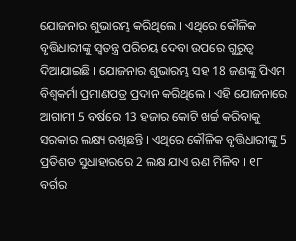ଯୋଜନାର ଶୁଭାରମ୍ଭ କରିଥିଲେ । ଏଥିରେ କୌଳିକ ବୃତ୍ତିଧାରୀଙ୍କୁ ସ୍ବତନ୍ତ୍ର ପରିଚୟ ଦେବା ଉପରେ ଗୁରୁତ୍ବ ଦିଆଯାଇଛି । ଯୋଜନାର ଶୁଭାରମ୍ଭ ସହ 18 ଜଣଙ୍କୁ ପିଏମ ବିଶ୍ବକର୍ମା ପ୍ରମାଣପତ୍ର ପ୍ରଦାନ କରିଥିଲେ । ଏହି ଯୋଜନାରେ ଆଗାମୀ 5 ବର୍ଷରେ 13 ହଜାର କୋଟି ଖର୍ଚ୍ଚ କରିବାକୁ ସରକାର ଲକ୍ଷ୍ୟ ରଖିଛନ୍ତି । ଏଥିରେ କୌଳିକ ବୃତ୍ତିଧାରୀଙ୍କୁ 5 ପ୍ରତିଶତ ସୁଧାହାରରେ 2 ଲକ୍ଷ ଯାଏ ଋଣ ମିଳିବ । ୧୮ ବର୍ଗର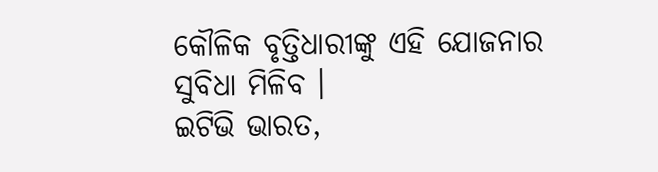କୌଳିକ ବୃତ୍ତିଧାରୀଙ୍କୁ ଏହି ଯୋଜନାର ସୁବିଧା ମିଳିବ ।
ଇଟିଭି ଭାରତ,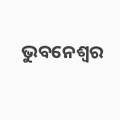ଭୁବନେଶ୍ବର